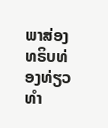ພາສ່ອງທຣິບທ່ອງທ່ຽວທໍາ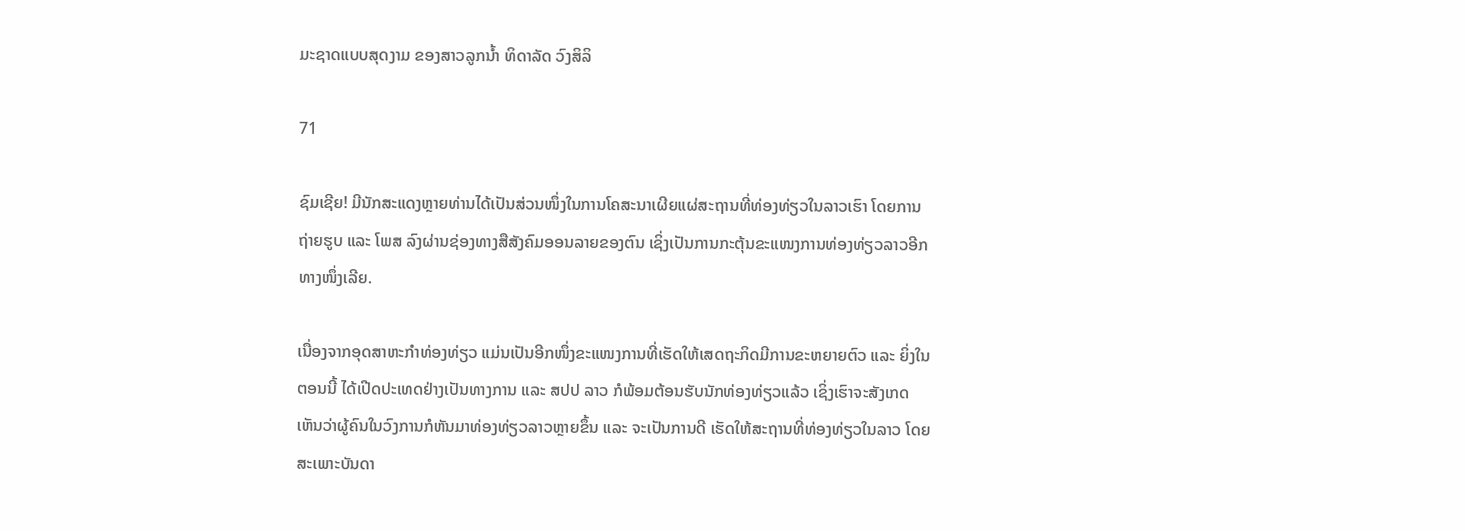ມະຊາດແບບສຸດງາມ ຂອງສາວລູກນໍ້າ ທິດາລັດ ວົງສິລິ

71

ຊົມເຊີຍ! ມີນັກສະແດງຫຼາຍທ່ານໄດ້ເປັນສ່ວນໜຶ່ງໃນການໂຄສະນາເຜີຍແຜ່ສະຖານທີ່ທ່ອງທ່ຽວໃນລາວເຮົາ ໂດຍການຖ່າຍຮູບ ແລະ ໂພສ ລົງຜ່ານຊ່ອງທາງສືສັງຄົມອອນລາຍຂອງຕົນ ເຊິ່ງເປັນການກະຕຸ້ນຂະແໜງການທ່ອງທ່ຽວລາວອີກທາງໜຶ່ງເລີຍ.

ເນື່ອງຈາກອຸດສາຫະກໍາທ່ອງທ່ຽວ ແມ່ນເປັນອີກໜຶ່ງຂະແໜງການທີ່ເຮັດໃຫ້ເສດຖະກິດມີການຂະຫຍາຍຕົວ ແລະ ຍິ່ງໃນຕອນນີ້ ໄດ້ເປີດປະເທດຢ່າງເປັນທາງການ ແລະ ສປປ ລາວ ກໍພ້ອມຕ້ອນຮັບນັກທ່ອງທ່ຽວແລ້ວ ເຊິ່ງເຮົາຈະສັງເກດເຫັນວ່າຜູ້ຄົນໃນວົງການກໍຫັນມາທ່ອງທ່ຽວລາວຫຼາຍຂຶ້ນ ແລະ ຈະເປັນການດີ ເຮັດໃຫ້ສະຖານທີ່ທ່ອງທ່ຽວໃນລາວ ໂດຍສະເພາະບັນດາ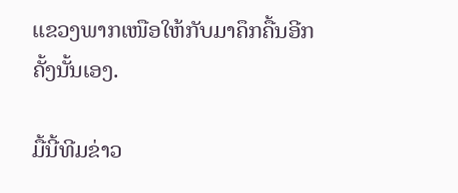ແຂວງພາກເໜືອໃຫ້ກັບມາຄຶກຄື້ນອີກຄັ້ງນັ້ນເອງ.

ມື້ນີ້ທີມຂ່າວ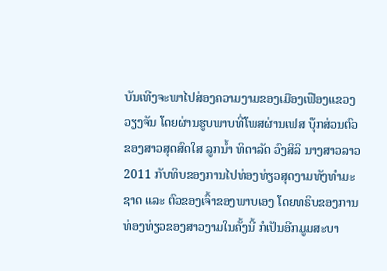ບັນເທີງຈະພາໄປສ່ອງຄວາມງາມຂອງເມືອງເຟືອງແຂວງວຽງຈັນ ໂດຍຜ່ານຮູບພາບທີ່ໂພສຜ່ານເຟສ ບຸ໊ກສ່ວນຕົວຂອງສາວສຸດສົດໃສ ລູກນໍ້າ ທິດາລັດ ວົງສິລິ ນາງສາວລາວ 2011 ກັບທິບຂອງການໄປທ່ອງທ່ຽວສຸດງາມທັງທໍາມະຊາດ ແລະ ຕົວຂອງເຈົ້າຂອງພາບເອງ ໂດຍທຣິບຂອງການທ່ອງທ່ຽວຂອງສາວງາມໃນຄັ້ງນີ້ ກໍເປັນອີກມູມສະບາ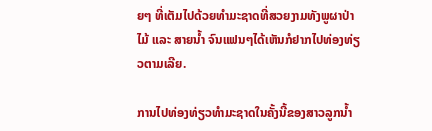ຍໆ ທີ່ເຕັມໄປດ້ວຍທໍາມະຊາດທີ່ສວຍງາມທັງພູຜາປ່າໄມ້ ແລະ ສາຍນໍ້າ ຈົນແຟນໆໄດ້ເຫັນກໍຢາກໄປທ່ອງທ່ຽວຕາມເລີຍ.

ການໄປທ່ອງທ່ຽວທໍາມະຊາດໃນຄັ້ງນີ້ຂອງສາວລູກນໍ້າ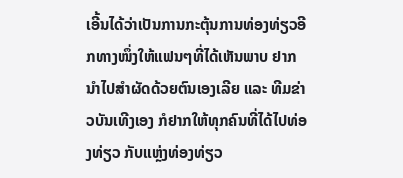ເອີ້ນໄດ້ວ່າເປັນການກະຕຸ້ນການທ່ອງທ່ຽວອີກທາງໜຶ່ງໃຫ້ແຟນໆທີ່ໄດ້ເຫັນພາບ ຢາກນໍາໄປສໍາຜັດດ້ວຍຕົນເອງເລີຍ ແລະ ທີມຂ່າວບັນເທີງເອງ ກໍຢາກໃຫ້ທຸກຄົນທີ່ໄດ້ໄປທ່ອງທ່ຽວ ກັບແຫຼ່ງທ່ອງທ່ຽວ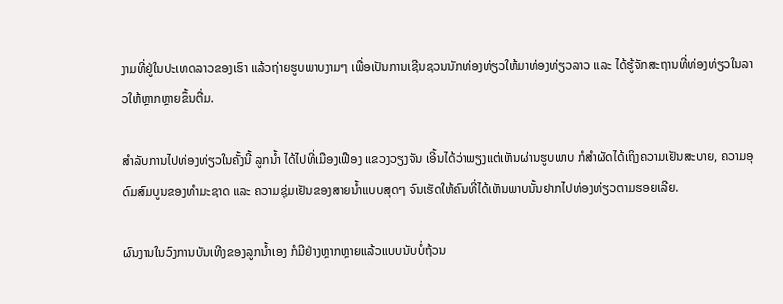ງາມທີ່ຢູ່ໃນປະເທດລາວຂອງເຮົາ ແລ້ວຖ່າຍຮູບພາບງາມໆ ເພື່ອເປັນການເຊີນຊວນນັກທ່ອງທ່ຽວໃຫ້ມາທ່ອງທ່ຽວລາວ ແລະ ໄດ້ຮູ້ຈັກສະຖານທີ່ທ່ອງທ່ຽວໃນລາວໃຫ້ຫຼາກຫຼາຍຂຶ້ນຕື່ມ.

ສໍາລັບການໄປທ່ອງທ່ຽວໃນຄັ້ງນີ້ ລູກນໍ້າ ໄດ້ໄປທີ່ເມືອງເຟືອງ ແຂວງວຽງຈັນ ເອີ້ນໄດ້ວ່າພຽງແຕ່ເຫັນຜ່ານຮູບພາບ ກໍສໍາຜັດໄດ້ເຖິງຄວາມເຢັນສະບາຍ, ຄວາມອຸດົມສົມບູນຂອງທໍາມະຊາດ ແລະ ຄວາມຊຸ່ມເຢັນຂອງສາຍນໍ້າແບບສຸດໆ ຈົນເຮັດໃຫ້ຄົນທີ່ໄດ້ເຫັນພາບນັ້ນຢາກໄປທ່ອງທ່ຽວຕາມຮອຍເລີຍ.

ຜົນງານໃນວົງການບັນເທີງຂອງລູກນໍ້າເອງ ກໍມີຢ່າງຫຼາກຫຼາຍແລ້ວແບບນັບບໍ່ຖ້ວນ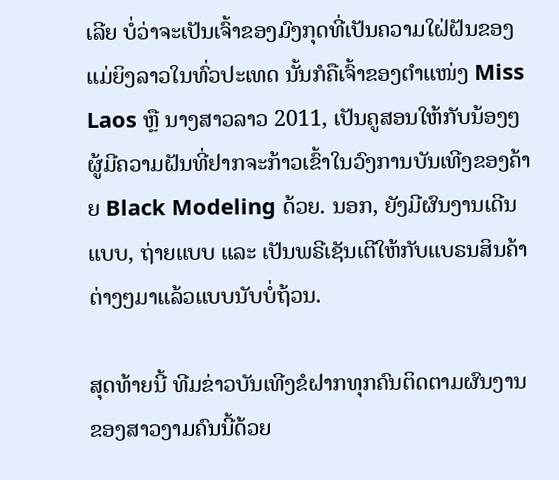ເລີຍ ບໍ່ວ່າຈະເປັນເຈົ້າຂອງມົງກຸດທີ່ເປັນຄວາມໃຝ່ຝັນຂອງແມ່ຍິງລາວໃນທົ່ວປະເທດ ນັ້ນກໍຄືເຈົ້າຂອງຕໍາແໜ່ງ Miss Laos ຫຼື ນາງສາວລາວ 2011, ເປັນຄູສອນໃຫ້ກັບນ້ອງໆຜູ້ມີຄວາມຝັນທີ່ຢາກຈະກ້າວເຂົ້າໃນວົງການບັນເທີງຂອງຄ້າຍ Black Modeling ດ້ວຍ. ນອກ, ຍັງມີຜົນງານເດີນແບບ, ຖ່າຍແບບ ແລະ ເປັນພຣີເຊັນເຕີໃຫ້ກັບແບຣນສິນຄ້າຕ່າງໆມາແລ້ວແບບນັບບໍ່ຖ້ວນ.

ສຸດທ້າຍນີ້ ທີມຂ່າວບັນເທີງຂໍຝາກທຸກຄົນຕິດຕາມຜົນງານຂອງສາວງາມຄົນນີ້ດ້ວຍ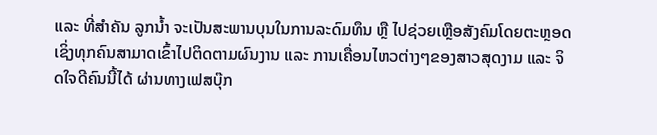ແລະ ທີ່ສໍາຄັນ ລູກນໍ້າ ຈະເປັນສະພານບຸນໃນການລະດົມທຶນ ຫຼື ໄປຊ່ວຍເຫຼືອສັງຄົມໂດຍຕະຫຼອດ ເຊິ່ງທຸກຄົນສາມາດເຂົ້າໄປຕິດຕາມຜົນງານ ແລະ ການເຄື່ອນໄຫວຕ່າງໆຂອງສາວສຸດງາມ ແລະ ຈິດໃຈດີຄົນນີ້ໄດ້ ຜ່ານທາງເຟສບຸ໊ກ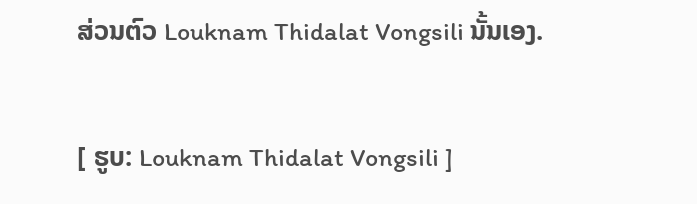ສ່ວນຕົວ Louknam Thidalat Vongsili ນັ້ນເອງ.

[ ຮູບ: Louknam Thidalat Vongsili ]